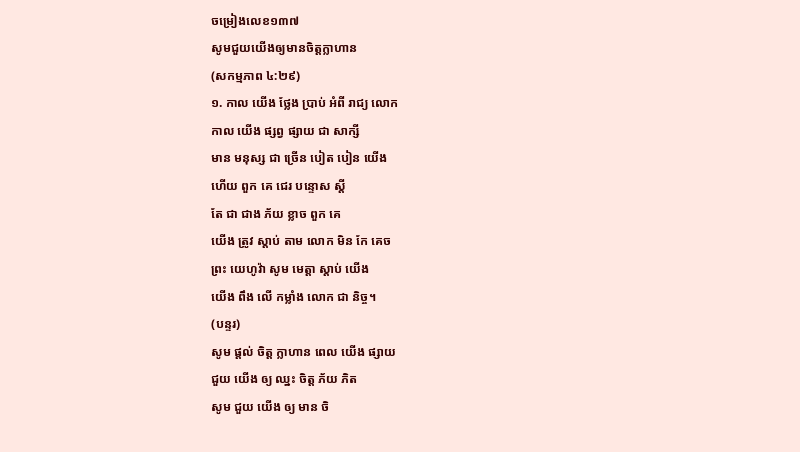ចម្រៀងលេខ១៣៧
សូមជួយយើងឲ្យមានចិត្តក្លាហាន
(សកម្មភាព ៤:២៩)
១. កាល យើង ថ្លែង ប្រាប់ អំពី រាជ្យ លោក
កាល យើង ផ្សព្វ ផ្សាយ ជា សាក្សី
មាន មនុស្ស ជា ច្រើន បៀត បៀន យើង
ហើយ ពួក គេ ជេរ បន្ទោស ស្តី
តែ ជា ជាង ភ័យ ខ្លាច ពួក គេ
យើង ត្រូវ ស្ដាប់ តាម លោក មិន កែ គេច
ព្រះ យេហូវ៉ា សូម មេត្ដា ស្ដាប់ យើង
យើង ពឹង លើ កម្លាំង លោក ជា និច្ច។
(បន្ទរ)
សូម ផ្ដល់ ចិត្ត ក្លាហាន ពេល យើង ផ្សាយ
ជួយ យើង ឲ្យ ឈ្នះ ចិត្ត ភ័យ ភិត
សូម ជួយ យើង ឲ្យ មាន ចិ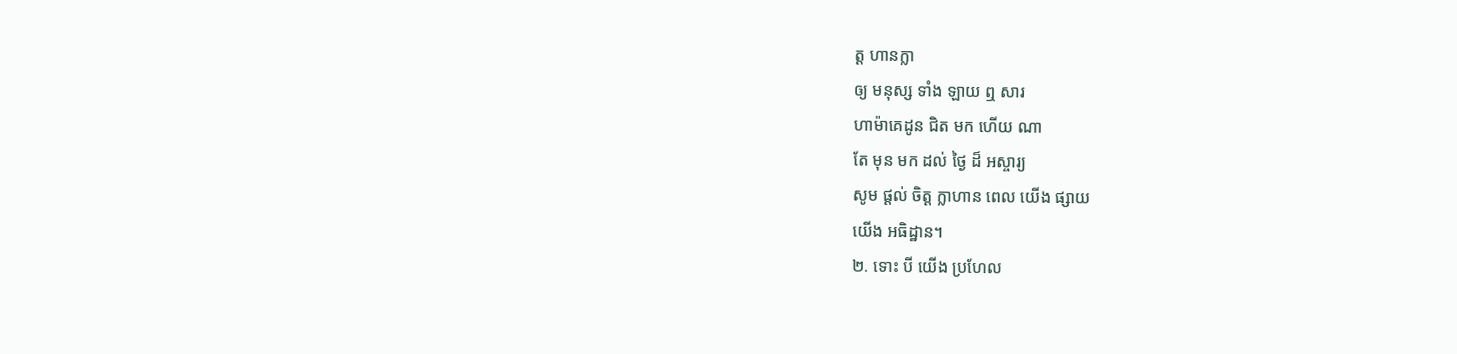ត្ត ហានក្លា
ឲ្យ មនុស្ស ទាំង ឡាយ ឮ សារ
ហាម៉ាគេដូន ជិត មក ហើយ ណា
តែ មុន មក ដល់ ថ្ងៃ ដ៏ អស្ចារ្យ
សូម ផ្ដល់ ចិត្ត ក្លាហាន ពេល យើង ផ្សាយ
យើង អធិដ្ឋាន។
២. ទោះ បី យើង ប្រហែល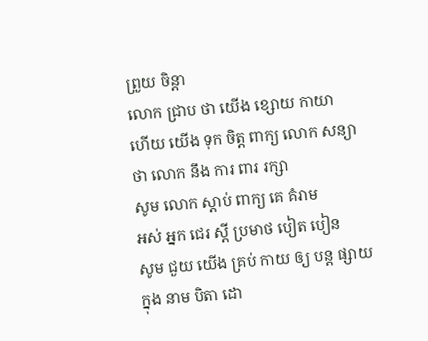ព្រួយ ចិន្ដា
លោក ជ្រាប ថា យើង ខ្សោយ កាយា
ហើយ យើង ទុក ចិត្ត ពាក្យ លោក សន្យា
ថា លោក នឹង ការ ពារ រក្សា
សូម លោក ស្ដាប់ ពាក្យ គេ គំរាម
អស់ អ្នក ជេរ ស្តី ប្រមាថ បៀត បៀន
សូម ជួយ យើង គ្រប់ កាយ ឲ្យ បន្ត ផ្សាយ
ក្នុង នាម បិតា ដោ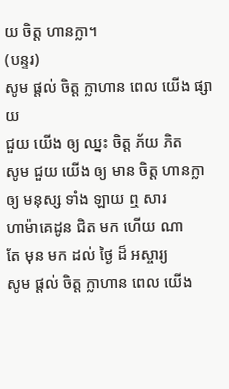យ ចិត្ត ហានក្លា។
(បន្ទរ)
សូម ផ្ដល់ ចិត្ត ក្លាហាន ពេល យើង ផ្សាយ
ជួយ យើង ឲ្យ ឈ្នះ ចិត្ត ភ័យ ភិត
សូម ជួយ យើង ឲ្យ មាន ចិត្ត ហានក្លា
ឲ្យ មនុស្ស ទាំង ឡាយ ឮ សារ
ហាម៉ាគេដូន ជិត មក ហើយ ណា
តែ មុន មក ដល់ ថ្ងៃ ដ៏ អស្ចារ្យ
សូម ផ្ដល់ ចិត្ត ក្លាហាន ពេល យើង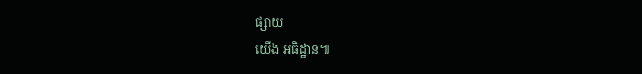ផ្សាយ
យើង អធិដ្ឋាន៕